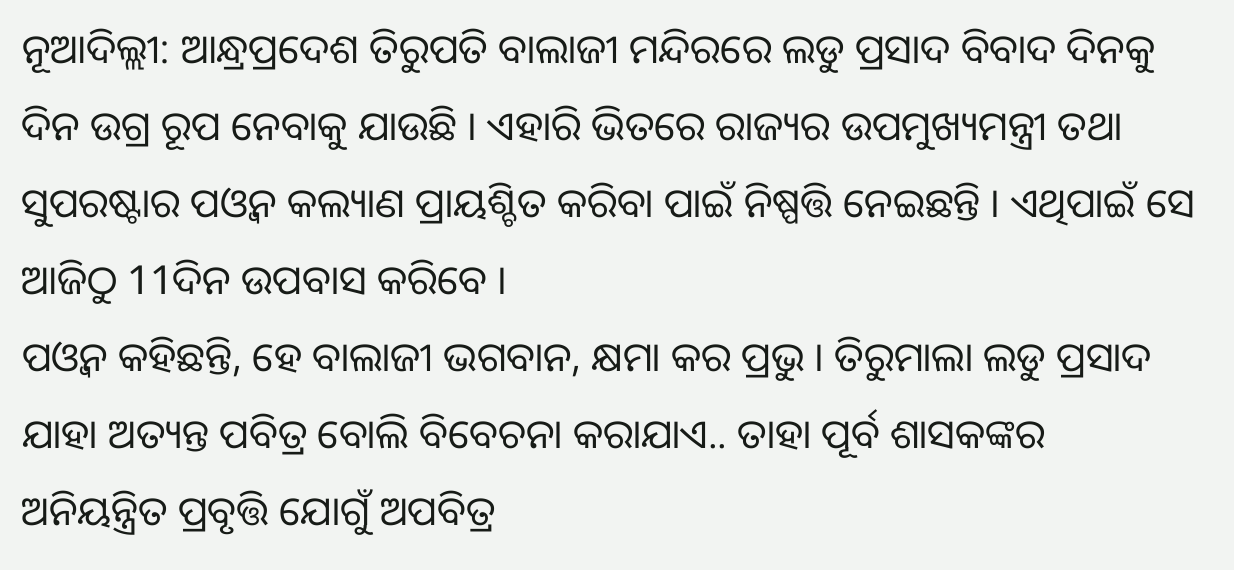ନୂଆଦିଲ୍ଲୀ: ଆନ୍ଧ୍ରପ୍ରଦେଶ ତିରୁପତି ବାଲାଜୀ ମନ୍ଦିରରେ ଲଡୁ ପ୍ରସାଦ ବିବାଦ ଦିନକୁ ଦିନ ଉଗ୍ର ରୂପ ନେବାକୁ ଯାଉଛି । ଏହାରି ଭିତରେ ରାଜ୍ୟର ଉପମୁଖ୍ୟମନ୍ତ୍ରୀ ତଥା ସୁପରଷ୍ଟାର ପଓ୍ବନ କଲ୍ୟାଣ ପ୍ରାୟଶ୍ଚିତ କରିବା ପାଇଁ ନିଷ୍ପତ୍ତି ନେଇଛନ୍ତି । ଏଥିପାଇଁ ସେ ଆଜିଠୁ 11ଦିନ ଉପବାସ କରିବେ ।
ପଓ୍ବନ କହିଛନ୍ତି, ହେ ବାଲାଜୀ ଭଗବାନ, କ୍ଷମା କର ପ୍ରଭୁ । ତିରୁମାଲା ଲଡୁ ପ୍ରସାଦ ଯାହା ଅତ୍ୟନ୍ତ ପବିତ୍ର ବୋଲି ବିବେଚନା କରାଯାଏ.. ତାହା ପୂର୍ବ ଶାସକଙ୍କର ଅନିୟନ୍ତ୍ରିତ ପ୍ରବୃତ୍ତି ଯୋଗୁଁ ଅପବିତ୍ର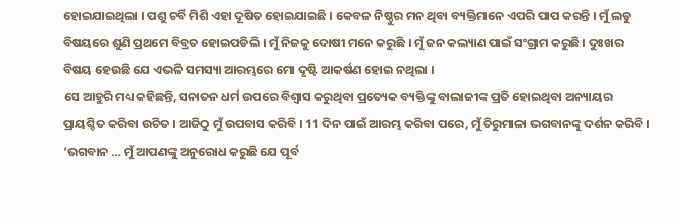ହୋଇଯାଇଥିଲା । ପଶୁ ଚର୍ବି ମିଶି ଏହା ଦୂଷିତ ହୋଇଯାଇଛି । କେବଳ ନିଷ୍ଠୁର ମନ ଥିବା ବ୍ୟକ୍ତିମାନେ ଏପରି ପାପ କରନ୍ତି । ମୁଁ ଲଡୁ ବିଷୟରେ ଶୁଣି ପ୍ରଥମେ ବିବ୍ରତ ହୋଇପଡିଲି । ମୁଁ ନିଜକୁ ଦୋଷୀ ମନେ କରୁଛି । ମୁଁ ଜନ କଲ୍ୟାଣ ପାଇଁ ସଂଗ୍ରାମ କରୁଛି । ଦୁଃଖର ବିଷୟ ହେଉଛି ଯେ ଏଭଳି ସମସ୍ୟା ଆରମ୍ଭରେ ମୋ ଦୃଷ୍ଟି ଆକର୍ଷଣ ହୋଇ ନଥିଲା ।
ସେ ଆହୁରି ମଧ୍ୟ କହିଛନ୍ତି, ସନାତନ ଧର୍ମ ଉପରେ ବିଶ୍ୱାସ କରୁଥିବା ପ୍ରତ୍ୟେକ ବ୍ୟକ୍ତିଙ୍କୁ ବାଲାଜୀଙ୍କ ପ୍ରତି ହୋଇଥିବା ଅନ୍ୟାୟର ପ୍ରାୟଶ୍ଚିତ କରିବା ଉଚିତ । ଆଜିଠୁ ମୁଁ ଉପବାସ କରିବି । 11 ଦିନ ପାଇଁ ଆରମ୍ଭ କରିବା ପରେ, ମୁଁ ତିରୁମାଳା ଭଗବାନଙ୍କୁ ଦର୍ଶନ କରିବି । ‘ଭଗବାନ … ମୁଁ ଆପଣଙ୍କୁ ଅନୁରୋଧ କରୁଛି ଯେ ପୂର୍ବ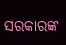ସରକାରଙ୍କ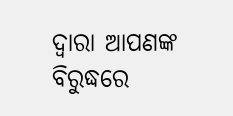ଦ୍ବାରା ଆପଣଙ୍କ ବିରୁଦ୍ଧରେ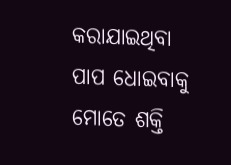କରାଯାଇଥିବା ପାପ ଧୋଇବାକୁ ମୋତେ ଶକ୍ତି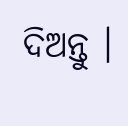ଦିଅନ୍ତୁ ।